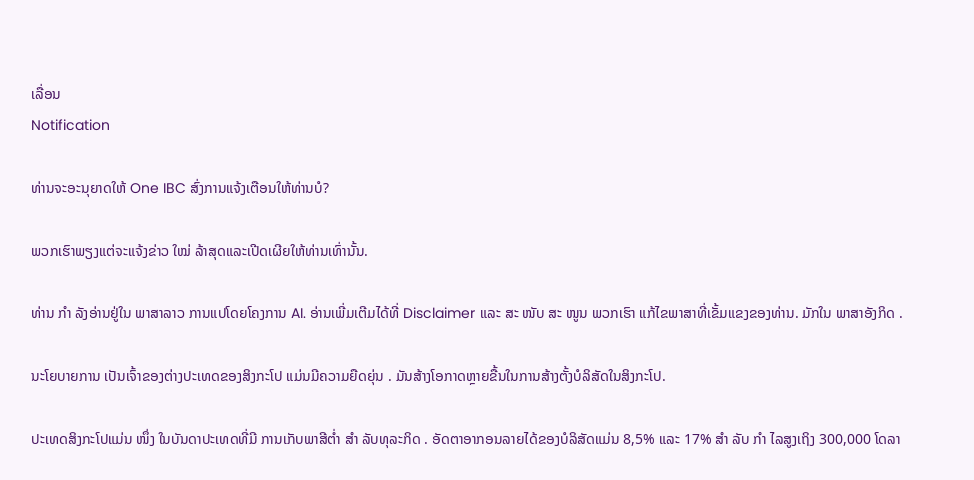ເລື່ອນ
Notification

ທ່ານຈະອະນຸຍາດໃຫ້ One IBC ສົ່ງການແຈ້ງເຕືອນໃຫ້ທ່ານບໍ?

ພວກເຮົາພຽງແຕ່ຈະແຈ້ງຂ່າວ ໃໝ່ ລ້າສຸດແລະເປີດເຜີຍໃຫ້ທ່ານເທົ່ານັ້ນ.

ທ່ານ ກຳ ລັງອ່ານຢູ່ໃນ ພາສາລາວ ການແປໂດຍໂຄງການ AI. ອ່ານເພີ່ມເຕີມໄດ້ທີ່ Disclaimer ແລະ ສະ ໜັບ ສະ ໜູນ ພວກເຮົາ ແກ້ໄຂພາສາທີ່ເຂັ້ມແຂງຂອງທ່ານ. ມັກໃນ ພາສາອັງກິດ .

ນະໂຍບາຍການ ເປັນເຈົ້າຂອງຕ່າງປະເທດຂອງສິງກະໂປ ແມ່ນມີຄວາມຍືດຍຸ່ນ . ມັນສ້າງໂອກາດຫຼາຍຂື້ນໃນການສ້າງຕັ້ງບໍລິສັດໃນສິງກະໂປ.

ປະເທດສິງກະໂປແມ່ນ ໜຶ່ງ ໃນບັນດາປະເທດທີ່ມີ ການເກັບພາສີຕໍ່າ ສຳ ລັບທຸລະກິດ . ອັດຕາອາກອນລາຍໄດ້ຂອງບໍລິສັດແມ່ນ 8,5% ແລະ 17% ສຳ ລັບ ກຳ ໄລສູງເຖິງ 300,000 ໂດລາ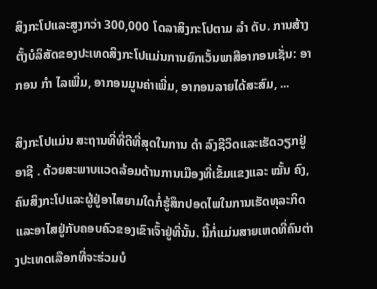ສິງກະໂປແລະສູງກວ່າ 300,000 ໂດລາສິງກະໂປຕາມ ລຳ ດັບ. ການສ້າງຕັ້ງບໍລິສັດຂອງປະເທດສິງກະໂປແມ່ນການຍົກເວັ້ນພາສີອາກອນເຊັ່ນ: ອາກອນ ກຳ ໄລເພີ່ມ, ອາກອນມູນຄ່າເພີ່ມ, ອາກອນລາຍໄດ້ສະສົມ, ...

ສິງກະໂປແມ່ນ ສະຖານທີ່ທີ່ດີທີ່ສຸດໃນການ ດຳ ລົງຊີວິດແລະເຮັດວຽກຢູ່ອາຊີ . ດ້ວຍສະພາບແວດລ້ອມດ້ານການເມືອງທີ່ເຂັ້ມແຂງແລະ ໝັ້ນ ຄົງ, ຄົນສິງກະໂປແລະຜູ້ຢູ່ອາໄສຍາມໃດກໍ່ຮູ້ສຶກປອດໄພໃນການເຮັດທຸລະກິດແລະອາໄສຢູ່ກັບຄອບຄົວຂອງເຂົາເຈົ້າຢູ່ທີ່ນັ້ນ. ນີ້ກໍ່ແມ່ນສາຍເຫດທີ່ຄົນຕ່າງປະເທດເລືອກທີ່ຈະຮ່ວມບໍ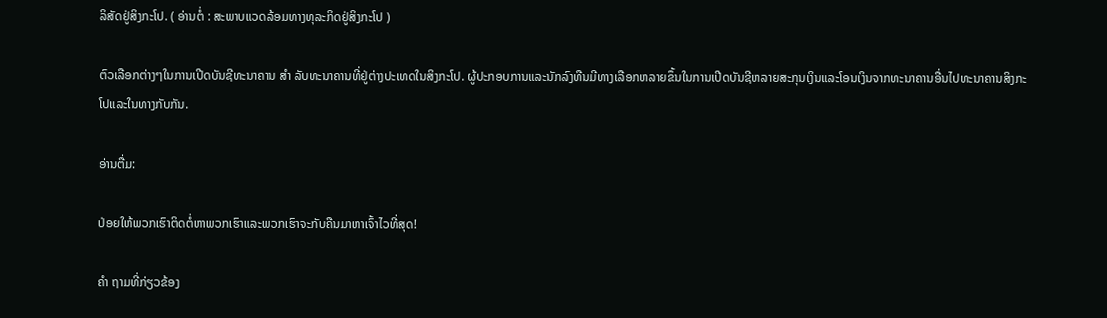ລິສັດຢູ່ສິງກະໂປ. ( ອ່ານຕໍ່ : ສະພາບແວດລ້ອມທາງທຸລະກິດຢູ່ສິງກະໂປ )

ຕົວເລືອກຕ່າງໆໃນການເປີດບັນຊີທະນາຄານ ສຳ ລັບທະນາຄານທີ່ຢູ່ຕ່າງປະເທດໃນສິງກະໂປ. ຜູ້ປະກອບການແລະນັກລົງທືນມີທາງເລືອກຫລາຍຂຶ້ນໃນການເປີດບັນຊີຫລາຍສະກຸນເງິນແລະໂອນເງິນຈາກທະນາຄານອື່ນໄປທະນາຄານສິງກະໂປແລະໃນທາງກັບກັນ.

ອ່ານຕື່ມ:

ປ່ອຍໃຫ້ພວກເຮົາຕິດຕໍ່ຫາພວກເຮົາແລະພວກເຮົາຈະກັບຄືນມາຫາເຈົ້າໄວທີ່ສຸດ!

ຄຳ ຖາມທີ່ກ່ຽວຂ້ອງ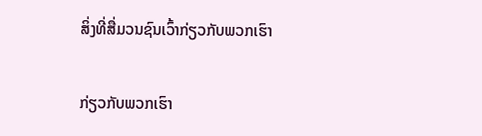ສິ່ງທີ່ສື່ມວນຊົນເວົ້າກ່ຽວກັບພວກເຮົາ

ກ່ຽວກັບພວກເຮົາ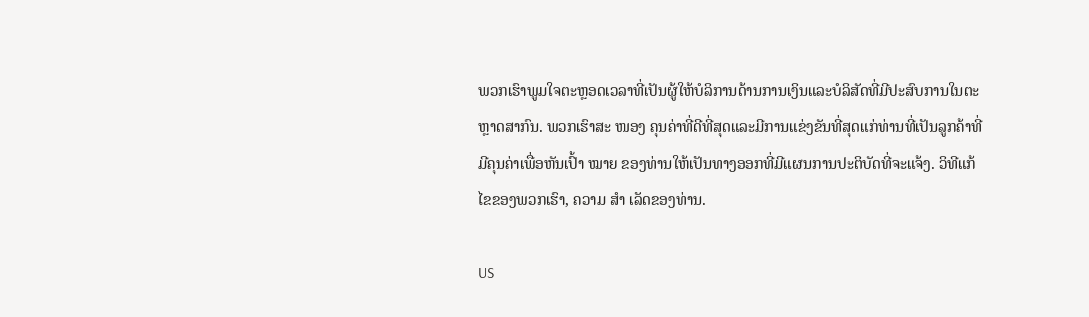ພວກເຮົາພູມໃຈຕະຫຼອດເວລາທີ່ເປັນຜູ້ໃຫ້ບໍລິການດ້ານການເງິນແລະບໍລິສັດທີ່ມີປະສົບການໃນຕະຫຼາດສາກົນ. ພວກເຮົາສະ ໜອງ ຄຸນຄ່າທີ່ດີທີ່ສຸດແລະມີການແຂ່ງຂັນທີ່ສຸດແກ່ທ່ານທີ່ເປັນລູກຄ້າທີ່ມີຄຸນຄ່າເພື່ອຫັນເປົ້າ ໝາຍ ຂອງທ່ານໃຫ້ເປັນທາງອອກທີ່ມີແຜນການປະຕິບັດທີ່ຈະແຈ້ງ. ວິທີແກ້ໄຂຂອງພວກເຮົາ, ຄວາມ ສຳ ເລັດຂອງທ່ານ.

US